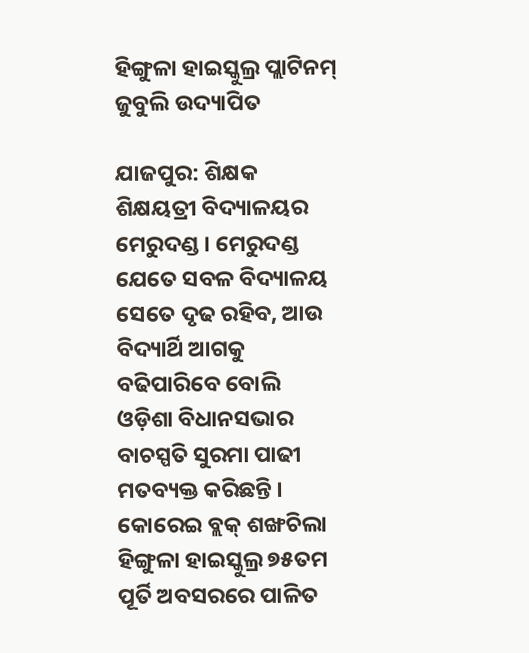ହିଙ୍ଗୁଳା ହାଇସ୍କୁଲ୍ର ପ୍ଲାଟିନମ୍ ଜୁବୁଲି ଉଦ୍ୟାପିତ

ଯାଜପୁର: ଶିକ୍ଷକ ଶିକ୍ଷୟତ୍ରୀ ବିଦ୍ୟାଳୟର ମେରୁଦଣ୍ଡ । ମେରୁଦଣ୍ଡ ଯେତେ ସବଳ ବିଦ୍ୟାଳୟ ସେତେ ଦୃଢ ରହିବ, ଆଉ ବିଦ୍ୟାର୍ଥି ଆଗକୁ ବଢିପାରିବେ ବୋଲି ଓଡ଼ିଶା ବିଧାନସଭାର ବାଚସ୍ପତି ସୁରମା ପାଢୀ ମତବ୍ୟକ୍ତ କରିଛନ୍ତି । କୋରେଇ ବ୍ଲକ୍ ଶଙ୍ଖଚିଲା ହିଙ୍ଗୁଳା ହାଇସ୍କୁଲ୍ର ୭୫ତମ ପୂର୍ତି ଅବସରରେ ପାଳିତ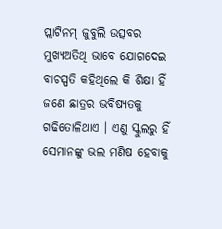ପ୍ଲାଟିନମ୍ ଜୁବୁଲି ଉତ୍ସବର ମୁଖ୍ୟଅତିଥି ଭାବେ ଯୋଗଦେଇ ବାଚସ୍ପତି କହିଥିଲେ କି ଶିକ୍ଷା ହିଁ ଜଣେ ଛାତ୍ରର ଭବିଷ୍ୟତକୁ ଗଢିତୋଳିଥାଏ । ଏଣୁ ସ୍କୁଲରୁ ହିଁ ସେମାନଙ୍କୁ ଭଲ ମଣିଷ ହେବାକୁ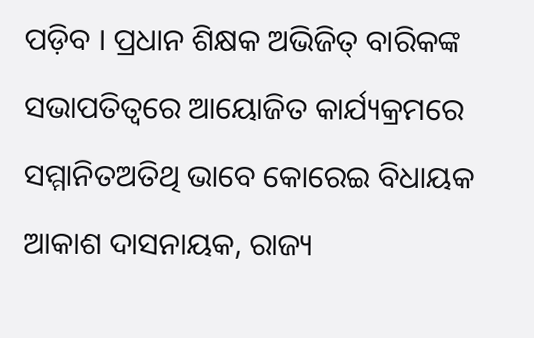ପଡ଼ିବ । ପ୍ରଧାନ ଶିକ୍ଷକ ଅଭିଜିତ୍ ବାରିକଙ୍କ ସଭାପତିତ୍ୱରେ ଆୟୋଜିତ କାର୍ଯ୍ୟକ୍ରମରେ ସମ୍ମାନିତଅତିଥି ଭାବେ କୋରେଇ ବିଧାୟକ ଆକାଶ ଦାସନାୟକ, ରାଜ୍ୟ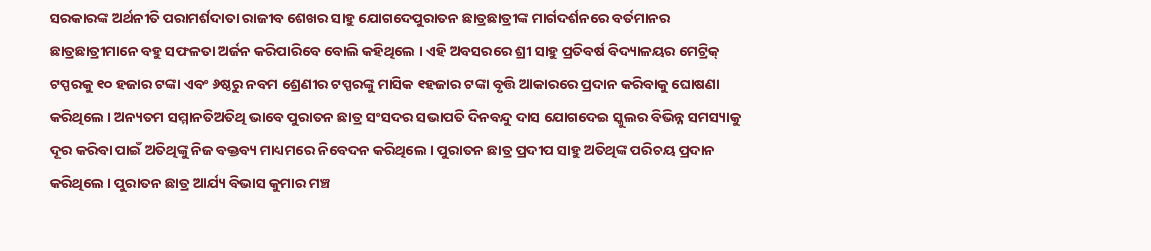ସରକାରଙ୍କ ଅର୍ଥନୀତି ପରାମର୍ଶଦାତା ରାଜୀବ ଶେଖର ସାହୁ ଯୋଗଦେପୁରାତନ ଛାତ୍ରଛାତ୍ରୀଙ୍କ ମାର୍ଗଦର୍ଶନରେ ବର୍ତମାନର ଛାତ୍ରଛାତ୍ରୀମାନେ ବହୁ ସଫଳତା ଅର୍ଜନ କରିପାରିବେ ବୋଲି କହିଥିଲେ । ଏହି ଅବସରରେ ଶ୍ରୀ ସାହୁ ପ୍ରତିବର୍ଷ ବିଦ୍ୟାଳୟର ମେଟ୍ରିକ୍ ଟପ୍ପରକୁ ୧୦ ହଜାର ଟଙ୍କା ଏବଂ ୬ଷ୍ଠରୁ ନବମ ଶ୍ରେଣୀର ଟପ୍ପରଙ୍କୁ ମାସିକ ୧ହଜାର ଟଙ୍କା ବୃତ୍ତି ଆକାରରେ ପ୍ରଦାନ କରିବାକୁ ଘୋଷଣା କରିଥିଲେ । ଅନ୍ୟତମ ସମ୍ମାନତିଅତିଥି ଭାବେ ପୁରାତନ ଛାତ୍ର ସଂସଦର ସଭାପତି ଦିନବନ୍ଦୁ ଦାସ ଯୋଗଦେଇ ସ୍କୁଲର ବିଭିନ୍ନ ସମସ୍ୟାକୁ ଦୂର କରିବା ପାଇଁ ଅତିଥିଙ୍କୁ ନିଜ ବକ୍ତବ୍ୟ ମାଧ୍ୟମରେ ନିବେଦନ କରିଥିଲେ । ପୁରାତନ ଛାତ୍ର ପ୍ରଦୀପ ସାହୁ ଅତିଥିଙ୍କ ପରିଚୟ ପ୍ରଦାନ କରିଥିଲେ । ପୁରାତନ ଛାତ୍ର ଆର୍ଯ୍ୟ ବିଭାସ କୁମାର ମଞ୍ଚ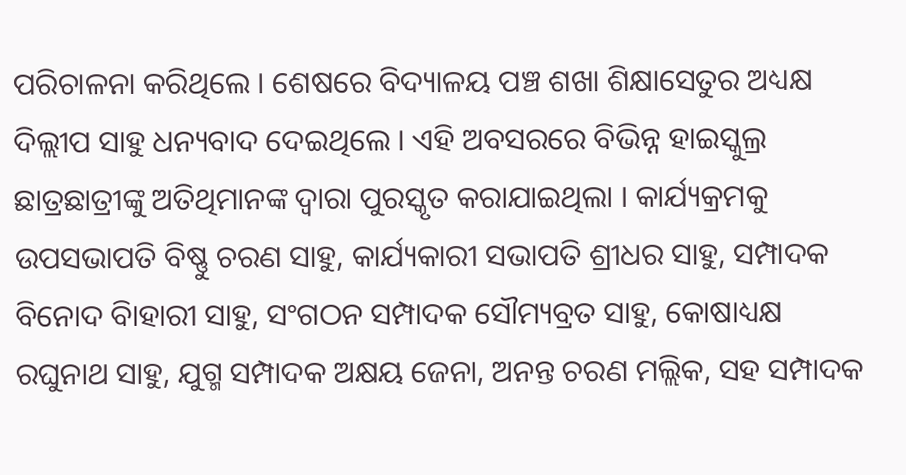ପରିଚାଳନା କରିଥିଲେ । ଶେଷରେ ବିଦ୍ୟାଳୟ ପଞ୍ଚ ଶଖା ଶିକ୍ଷାସେତୁର ଅଧ୍ୟକ୍ଷ ଦିଲ୍ଲୀପ ସାହୁ ଧନ୍ୟବାଦ ଦେଇଥିଲେ । ଏହି ଅବସରରେ ବିଭିନ୍ନ ହାଇସ୍କୁଲ୍ର ଛାତ୍ରଛାତ୍ରୀଙ୍କୁ ଅତିଥିମାନଙ୍କ ଦ୍ୱାରା ପୁରସ୍କୃତ କରାଯାଇଥିଲା । କାର୍ଯ୍ୟକ୍ରମକୁ ଉପସଭାପତି ବିଷ୍ଣୁ ଚରଣ ସାହୁ, କାର୍ଯ୍ୟକାରୀ ସଭାପତି ଶ୍ରୀଧର ସାହୁ, ସମ୍ପାଦକ ବିନୋଦ ବିାହାରୀ ସାହୁ, ସଂଗଠନ ସମ୍ପାଦକ ସୌମ୍ୟବ୍ରତ ସାହୁ, କୋଷାଧ୍ୟକ୍ଷ ରଘୁନାଥ ସାହୁ, ଯୁଗ୍ମ ସମ୍ପାଦକ ଅକ୍ଷୟ ଜେନା, ଅନନ୍ତ ଚରଣ ମଲ୍ଲିକ, ସହ ସମ୍ପାଦକ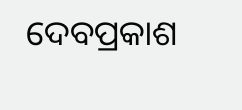ଦେବପ୍ରକାଶ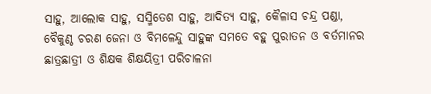ସାହୁ, ଆଲୋକ ସାହୁ, ସସ୍ମିତେଶ ସାହୁ, ଆଦିତ୍ୟ ସାହୁ, କୈଳାସ ଚନ୍ଦ୍ର ପଣ୍ଡା, ବୈକୁଣ୍ଠ ଚରଣ ଜେନା ଓ ବିମଳେନ୍ଦୁ ସାହୁଙ୍କ ସମତେ ବହୁ ପୁରାତନ ଓ ବର୍ତମାନର ଛାତ୍ରଛାତ୍ରୀ ଓ ଶିକ୍ଷକ ଶିକ୍ଷୟିତ୍ରୀ ପରିଚାଳନା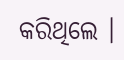କରିଥିଲେ ।